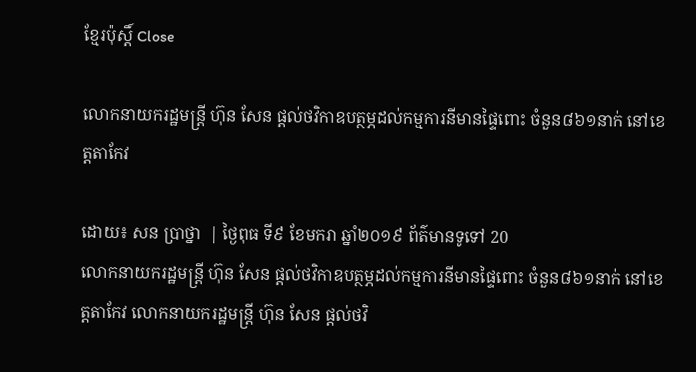ខ្មែរប៉ុស្ដិ៍ Close

លោកនាយករដ្ឋមន្រ្តី ហ៊ុន សែន ផ្តល់ថវិកាឧបត្ថម្ភដល់កម្មការនីមានផ្ទៃពោះ ចំនួន៨៦១នាក់ នៅខេត្តតាកែវ

ដោយ៖ សន ប្រាថ្នា  | ថ្ងៃពុធ ទី៩ ខែមករា ឆ្នាំ២០១៩ ព័ត៌មានទូទៅ 20
លោកនាយករដ្ឋមន្រ្តី ហ៊ុន សែន ផ្តល់ថវិកាឧបត្ថម្ភដល់កម្មការនីមានផ្ទៃពោះ ចំនួន៨៦១នាក់ នៅខេត្តតាកែវ លោកនាយករដ្ឋមន្រ្តី ហ៊ុន សែន ផ្តល់ថវិ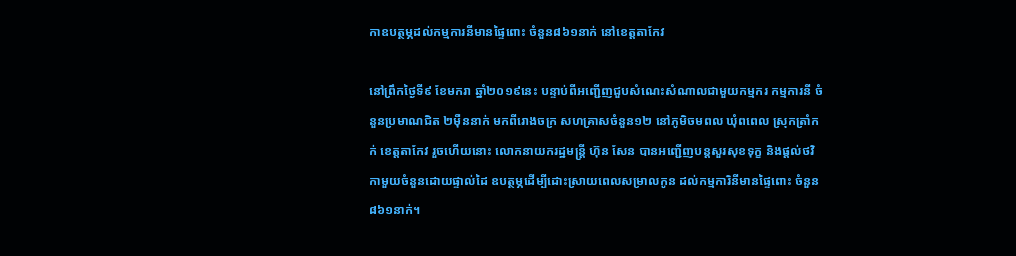កាឧបត្ថម្ភដល់កម្មការនីមានផ្ទៃពោះ ចំនួន៨៦១នាក់ នៅខេត្តតាកែវ

នៅព្រឹកថ្ងៃទី៩ ខែមករា ឆ្នាំ២០១៩នេះ បន្ទាប់ពីអញ្ជើញជួបសំណេះសំណាលជាមួយកម្មករ កម្មការនី ចំនួនប្រមាណជិត ២ម៉ឺននាក់ មកពីរោងចក្រ សហគ្រាសចំនួន១២ នៅភូមិចមពល ឃុំពពេល ស្រុកត្រាំកក់ ខេត្តតាកែវ រួចហើយនោះ លោកនាយករដ្ឋមន្រ្តី ហ៊ុន សែន បានអញ្ជើញបន្តសួរសុខទុក្ខ និងផ្តល់ថវិកាមួយចំនួនដោយផ្ទាល់ដៃ ឧបត្ថម្ភដើម្បីដោះស្រាយពេលសម្រាលកូន ដល់កម្មការិនីមានផ្ទៃពោះ ចំនួន៨៦១នាក់។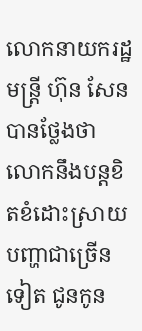លោកនាយករដ្ឋមន្រ្តី ហ៊ុន សែន បានថ្លែងថា លោកនឹងបន្តខិតខំដោះស្រាយបញ្ហាជាច្រើនទៀត ជូនកូន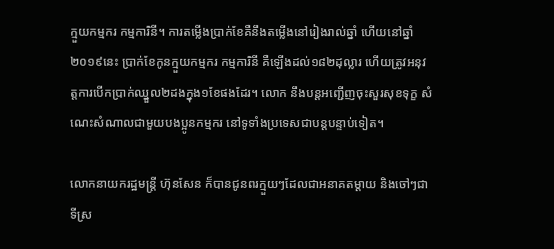ក្មួយកម្មករ កម្មការិនី។ ការតម្លើងប្រាក់ខែគឺនឹងតម្លើងនៅរៀងរាល់ឆ្នាំ ហើយនៅឆ្នាំ២០១៩នេះ ប្រាក់ខែកូនក្មួយកម្មករ កម្មការិនី គឺឡើងដល់១៨២ដុល្លារ ហើយត្រូវអនុវត្តការបើកប្រាក់ឈ្នួល២ដងក្នុង១ខែផងដែរ។ លោក នឹងបន្តអញ្ជើញចុះសួរសុខទុក្ខ សំណេះសំណាលជាមួយបងប្អូនកម្មករ នៅទូទាំងប្រទេសជាបន្តបន្ទាប់ទៀត។

លោកនាយករដ្ឋមន្រ្តី ហ៊ុនសែន ក៏បានជូនពរក្មួយៗដែលជាអនាគតម្តាយ និងចៅៗជាទីស្រ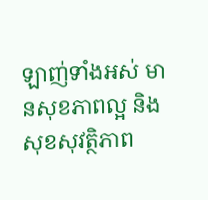ឡាញ់ទាំងអស់ មានសុខភាពល្អ និងសុខសុវត្ថិភាព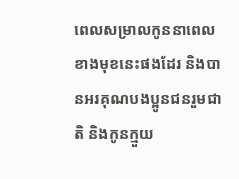ពេលសម្រាលកូននាពេលខាងមុខនេះផងដែរ និងបានអរគុណបងប្អូនជនរួមជាតិ និងកូនក្មួយ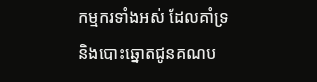កម្មករទាំងអស់ ដែលគាំទ្រ និងបោះឆ្នោតជូនគណប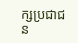ក្សប្រជាជន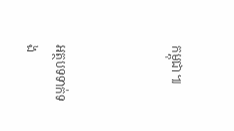កម្ពុជា៕



អត្ថបទទាក់ទង